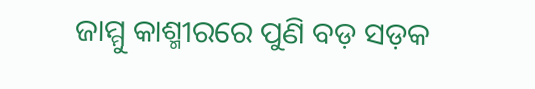ଜାମ୍ମୁ କାଶ୍ମୀରରେ ପୁଣି ବଡ଼ ସଡ଼କ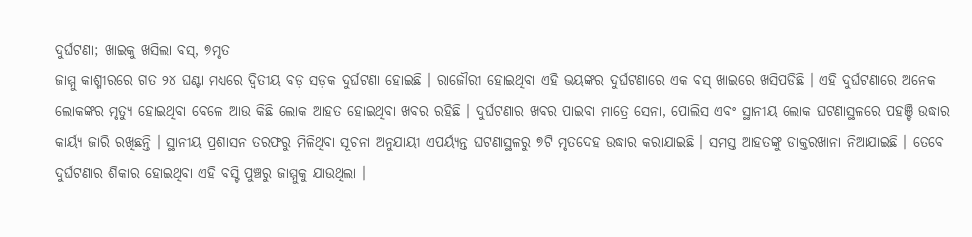ଦୁର୍ଘଟଣା; ଖାଇକୁ ଖସିଲା ବସ୍, ୭ମୃତ
ଜାମ୍ମୁ କାଶ୍ମୀରରେ ଗତ ୨୪ ଘଣ୍ଟା ମଧ୍ୟରେ ଦ୍ୱିତୀୟ ବଡ଼ ସଡ଼କ ଦୁର୍ଘଟଣା ହୋଇଛି । ରାଜୌରୀ ହୋଇଥିବା ଏହି ଭୟଙ୍କର ଦୁର୍ଘଟଣାରେ ଏକ ବସ୍ ଖାଇରେ ଖସିପଡିଛି । ଏହି ଦୁର୍ଘଟଣାରେ ଅନେକ ଲୋକଙ୍କର ମୃତ୍ୟୁ ହୋଇଥିବା ବେଳେ ଆଉ କିଛି ଲୋକ ଆହତ ହୋଇଥିବା ଖବର ରହିଛି । ଦୁର୍ଘଟଣାର ଖବର ପାଇବା ମାତ୍ରେ ସେନା, ପୋଲିସ ଏବଂ ସ୍ଥାନୀୟ ଲୋକ ଘଟଣାସ୍ଥଳରେ ପହଞ୍ଚି ଉଦ୍ଧାର କାର୍ୟ୍ୟ ଜାରି ରଖିଛନ୍ତି । ସ୍ଥାନୀୟ ପ୍ରଶାସନ ତରଫରୁ ମିଳିଥିବା ସୂଚନା ଅନୁଯାୟୀ ଏପର୍ୟ୍ୟନ୍ତ ଘଟଣାସ୍ଥଳରୁ ୭ଟି ମୃତଦେହ ଉଦ୍ଧାର କରାଯାଇଛି । ସମସ୍ତ ଆହତଙ୍କୁ ଡାକ୍ତରଖାନା ନିଆଯାଇଛି । ତେବେ ଦୁର୍ଘଟଣାର ଶିକାର ହୋଇଥିବା ଏହି ବସ୍ଟି ପୁଞ୍ଚରୁ ଜାମ୍ମୁକୁ ଯାଉଥିଲା ।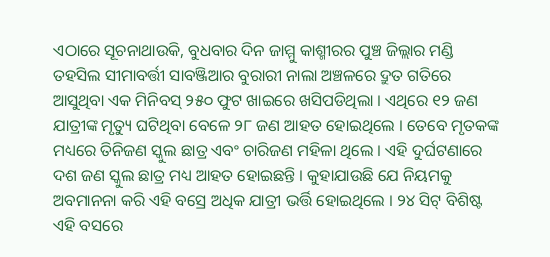ଏଠାରେ ସୂଚନାଥାଉକି, ବୁଧବାର ଦିନ ଜାମ୍ମୁ କାଶ୍ମୀରର ପୁଞ୍ଚ ଜିଲ୍ଲାର ମଣ୍ଡି ତହସିଲ ସୀମାବର୍ତ୍ତୀ ସାବଞ୍ଜିଆର ବୁରାରୀ ନାଲା ଅଞ୍ଚଳରେ ଦ୍ରୁତ ଗତିରେ ଆସୁଥିବା ଏକ ମିନିବସ୍ ୨୫୦ ଫୁଟ ଖାଇରେ ଖସିପଡିଥିଲା । ଏଥିରେ ୧୨ ଜଣ ଯାତ୍ରୀଙ୍କ ମୃତ୍ୟୁ ଘଟିଥିବା ବେଳେ ୨୮ ଜଣ ଆହତ ହୋଇଥିଲେ । ତେବେ ମୃତକଙ୍କ ମଧ୍ୟରେ ତିନିଜଣ ସ୍କୁଲ ଛାତ୍ର ଏବଂ ଚାରିଜଣ ମହିଳା ଥିଲେ । ଏହି ଦୁର୍ଘଟଣାରେ ଦଶ ଜଣ ସ୍କୁଲ ଛାତ୍ର ମଧ୍ୟ ଆହତ ହୋଇଛନ୍ତି । କୁହାଯାଉଛି ଯେ ନିୟମକୁ ଅବମାନନା କରି ଏହି ବସ୍ରେ ଅଧିକ ଯାତ୍ରୀ ଭର୍ତ୍ତି ହୋଇଥିଲେ । ୨୪ ସିଟ୍ ବିଶିଷ୍ଟ ଏହି ବସରେ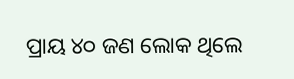ପ୍ରାୟ ୪୦ ଜଣ ଲୋକ ଥିଲେ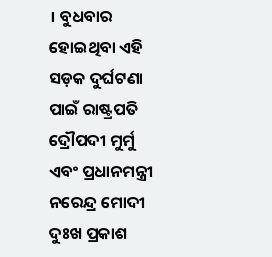। ବୁଧବାର ହୋଇଥିବା ଏହି ସଡ଼କ ଦୁର୍ଘଟଣା ପାଇଁ ରାଷ୍ଟ୍ରପତି ଦ୍ରୌପଦୀ ମୁର୍ମୁ ଏବଂ ପ୍ରଧାନମନ୍ତ୍ରୀ ନରେନ୍ଦ୍ର ମୋଦୀ ଦୁଃଖ ପ୍ରକାଶ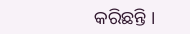କରିଛନ୍ତି ।